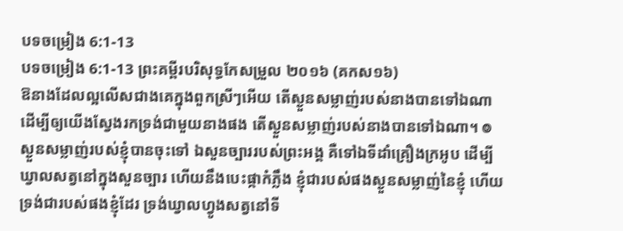បទចម្រៀង 6:1-13
បទចម្រៀង 6:1-13 ព្រះគម្ពីរបរិសុទ្ធកែសម្រួល ២០១៦ (គកស១៦)
ឱនាងដែលល្អលើសជាងគេក្នុងពួកស្រីៗអើយ តើស្ងួនសម្លាញ់របស់នាងបានទៅឯណា ដើម្បីឲ្យយើងស្វែងរកទ្រង់ជាមួយនាងផង តើស្ងួនសម្លាញ់របស់នាងបានទៅឯណា។ ៙ ស្ងួនសម្លាញ់របស់ខ្ញុំបានចុះទៅ ឯសួនច្បាររបស់ព្រះអង្គ គឺទៅឯទីដាំគ្រឿងក្រអូប ដើម្បីឃ្វាលសត្វនៅក្នុងសួនច្បារ ហើយនឹងបេះផ្កាកំភ្លឹង ខ្ញុំជារបស់ផងស្ងួនសម្លាញ់នៃខ្ញុំ ហើយទ្រង់ជារបស់ផងខ្ញុំដែរ ទ្រង់ឃ្វាលហ្វូងសត្វនៅទី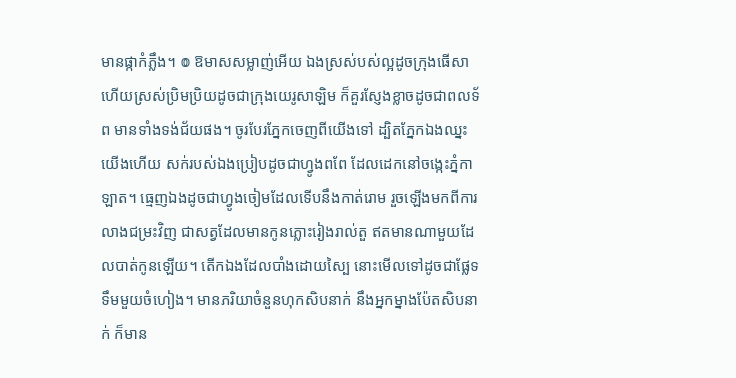មានផ្កាកំភ្លឹង។ ៙ ឱមាសសម្លាញ់អើយ ឯងស្រស់បស់ល្អដូចក្រុងធើសា ហើយស្រស់ប្រិមប្រិយដូចជាក្រុងយេរូសាឡិម ក៏គួរស្ញែងខ្លាចដូចជាពលទ័ព មានទាំងទង់ជ័យផង។ ចូរបែរភ្នែកចេញពីយើងទៅ ដ្បិតភ្នែកឯងឈ្នះយើងហើយ សក់របស់ឯងប្រៀបដូចជាហ្វូងពពែ ដែលដេកនៅចង្កេះភ្នំកាឡាត។ ធ្មេញឯងដូចជាហ្វូងចៀមដែលទើបនឹងកាត់រោម រួចឡើងមកពីការលាងជម្រះវិញ ជាសត្វដែលមានកូនភ្លោះរៀងរាល់តួ ឥតមានណាមួយដែលបាត់កូនឡើយ។ តើកឯងដែលបាំងដោយស្បៃ នោះមើលទៅដូចជាផ្លែទទឹមមួយចំហៀង។ មានភរិយាចំនួនហុកសិបនាក់ នឹងអ្នកម្នាងប៉ែតសិបនាក់ ក៏មាន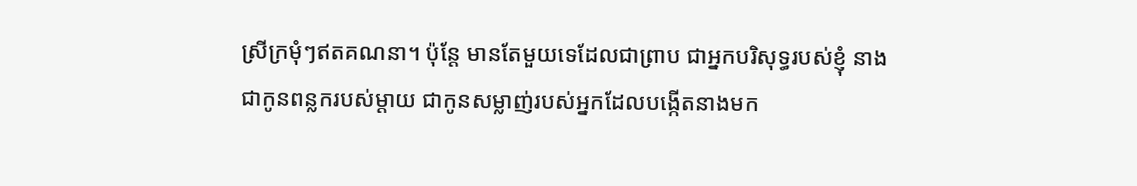ស្រីក្រមុំៗឥតគណនា។ ប៉ុន្តែ មានតែមួយទេដែលជាព្រាប ជាអ្នកបរិសុទ្ធរបស់ខ្ញុំ នាងជាកូនពន្លករបស់ម្តាយ ជាកូនសម្លាញ់របស់អ្នកដែលបង្កើតនាងមក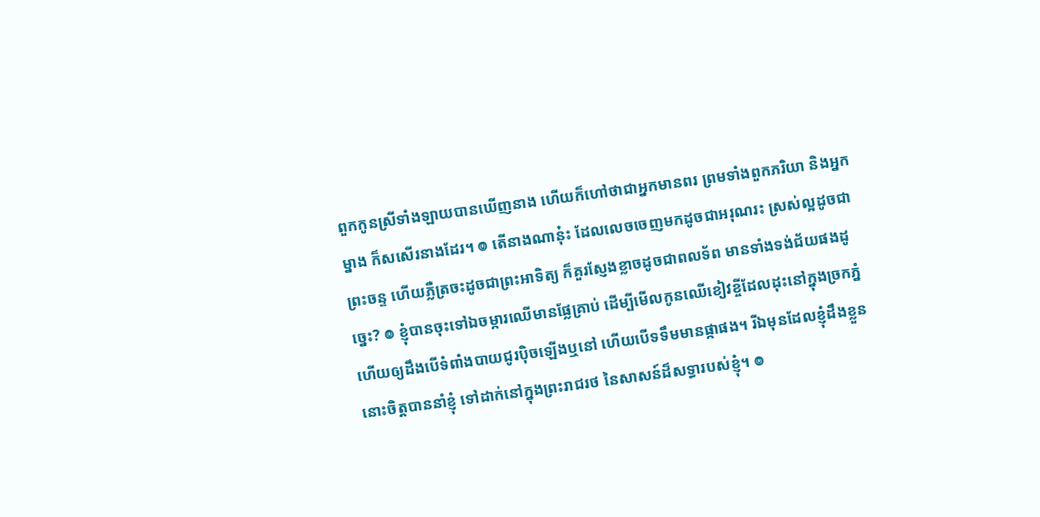ពួកកូនស្រីទាំងឡាយបានឃើញនាង ហើយក៏ហៅថាជាអ្នកមានពរ ព្រមទាំងពួកភរិយា និងអ្នកម្នាង ក៏សសើរនាងដែរ។ ៙ តើនាងណានុ៎ះ ដែលលេចចេញមកដូចជាអរុណរះ ស្រស់ល្អដូចជាព្រះចន្ទ ហើយភ្លឺត្រចះដូចជាព្រះអាទិត្យ ក៏គួរស្ញែងខ្លាចដូចជាពលទ័ព មានទាំងទង់ជ័យផងដូច្នេះ? ៙ ខ្ញុំបានចុះទៅឯចម្ការឈើមានផ្លែគ្រាប់ ដើម្បីមើលកូនឈើខៀវខ្ចីដែលដុះនៅក្នុងច្រកភ្នំ ហើយឲ្យដឹងបើទំពាំងបាយជូរប៉ិចឡើងឬនៅ ហើយបើទទឹមមានផ្កាផង។ រីឯមុនដែលខ្ញុំដឹងខ្លួន នោះចិត្តបាននាំខ្ញុំ ទៅដាក់នៅក្នុងព្រះរាជរថ នៃសាសន៍ដ៏សទ្ធារបស់ខ្ញុំ។ ៙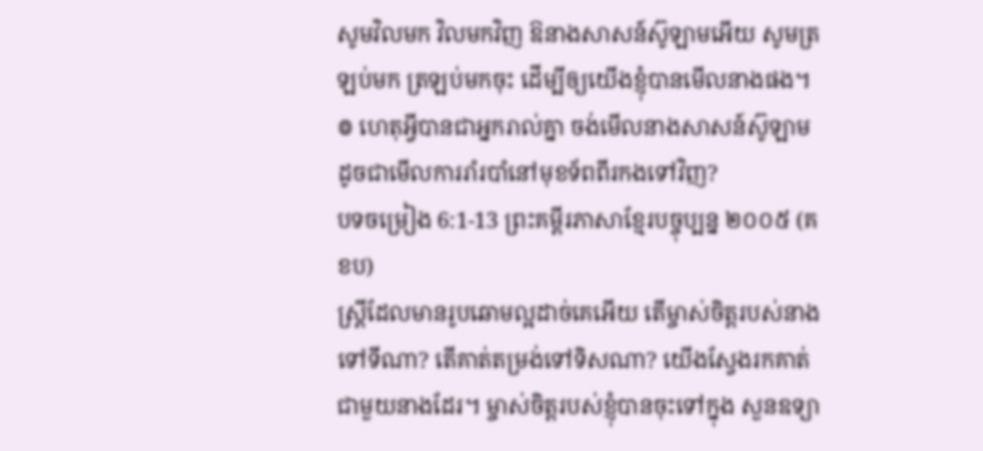សូមវិលមក វិលមកវិញ ឱនាងសាសន៍ស៊ូឡាមអើយ សូមត្រឡប់មក ត្រឡប់មកចុះ ដើម្បីឲ្យយើងខ្ញុំបានមើលនាងផង។ ៙ ហេតុអ្វីបានជាអ្នករាល់គ្នា ចង់មើលនាងសាសន៍ស៊ូឡាម ដូចជាមើលការរាំរបាំនៅមុខទ័ពពីរកងទៅវិញ?
បទចម្រៀង 6:1-13 ព្រះគម្ពីរភាសាខ្មែរបច្ចុប្បន្ន ២០០៥ (គខប)
ស្ត្រីដែលមានរូបឆោមល្អដាច់គេអើយ តើម្ចាស់ចិត្តរបស់នាងទៅទីណា? តើគាត់តម្រង់ទៅទិសណា? យើងស្វែងរកគាត់ជាមួយនាងដែរ។ ម្ចាស់ចិត្តរបស់ខ្ញុំបានចុះទៅក្នុង សួនឧទ្យា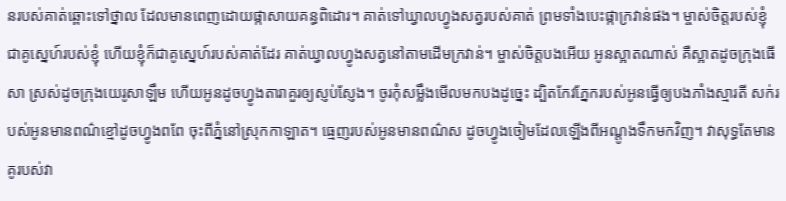នរបស់គាត់ឆ្ពោះទៅថ្នាល ដែលមានពេញដោយផ្កាសាយគន្ធពិដោរ។ គាត់ទៅឃ្វាលហ្វូងសត្វរបស់គាត់ ព្រមទាំងបេះផ្កាក្រវាន់ផង។ ម្ចាស់ចិត្តរបស់ខ្ញុំជាគូស្នេហ៍របស់ខ្ញុំ ហើយខ្ញុំក៏ជាគូស្នេហ៍របស់គាត់ដែរ គាត់ឃ្វាលហ្វូងសត្វនៅតាមដើមក្រវាន់។ ម្ចាស់ចិត្តបងអើយ អូនស្អាតណាស់ គឺស្អាតដូចក្រុងធើសា ស្រស់ដូចក្រុងយេរូសាឡឹម ហើយអូនដូចហ្វូងតារាគួរឲ្យស្ញប់ស្ញែង។ ចូរកុំសម្លឹងមើលមកបងដូច្នេះ ដ្បិតកែវភ្នែករបស់អូនធ្វើឲ្យបងភាំងស្មារតី សក់របស់អូនមានពណ៌ខ្មៅដូចហ្វូងពពែ ចុះពីភ្នំនៅស្រុកកាឡាត។ ធ្មេញរបស់អូនមានពណ៌ស ដូចហ្វូងចៀមដែលឡើងពីអណ្ដូងទឹកមកវិញ។ វាសុទ្ធតែមានគូរបស់វា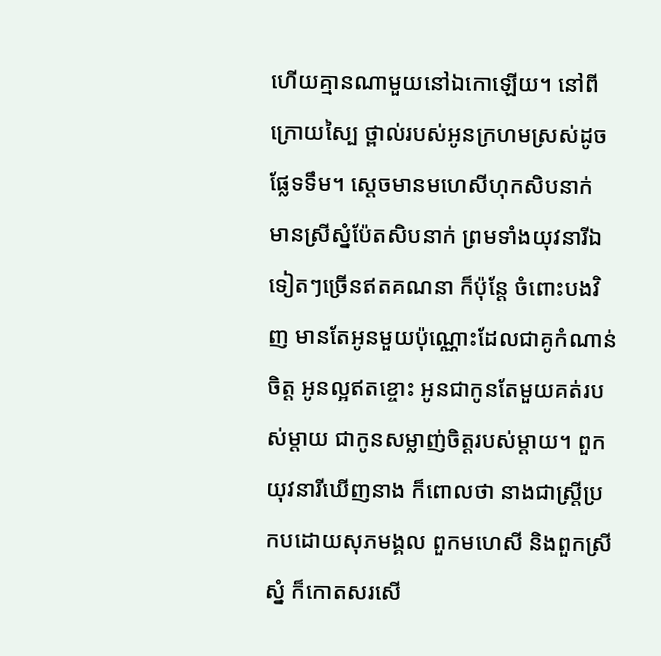ហើយគ្មានណាមួយនៅឯកោឡើយ។ នៅពីក្រោយស្បៃ ថ្ពាល់របស់អូនក្រហមស្រស់ដូចផ្លែទទឹម។ ស្ដេចមានមហេសីហុកសិបនាក់ មានស្រីស្នំប៉ែតសិបនាក់ ព្រមទាំងយុវនារីឯទៀតៗច្រើនឥតគណនា ក៏ប៉ុន្តែ ចំពោះបងវិញ មានតែអូនមួយប៉ុណ្ណោះដែលជាគូកំណាន់ចិត្ត អូនល្អឥតខ្ចោះ អូនជាកូនតែមួយគត់របស់ម្ដាយ ជាកូនសម្លាញ់ចិត្តរបស់ម្ដាយ។ ពួកយុវនារីឃើញនាង ក៏ពោលថា នាងជាស្ត្រីប្រកបដោយសុភមង្គល ពួកមហេសី និងពួកស្រីស្នំ ក៏កោតសរសើ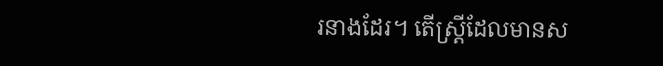រនាងដែរ។ តើស្ត្រីដែលមានស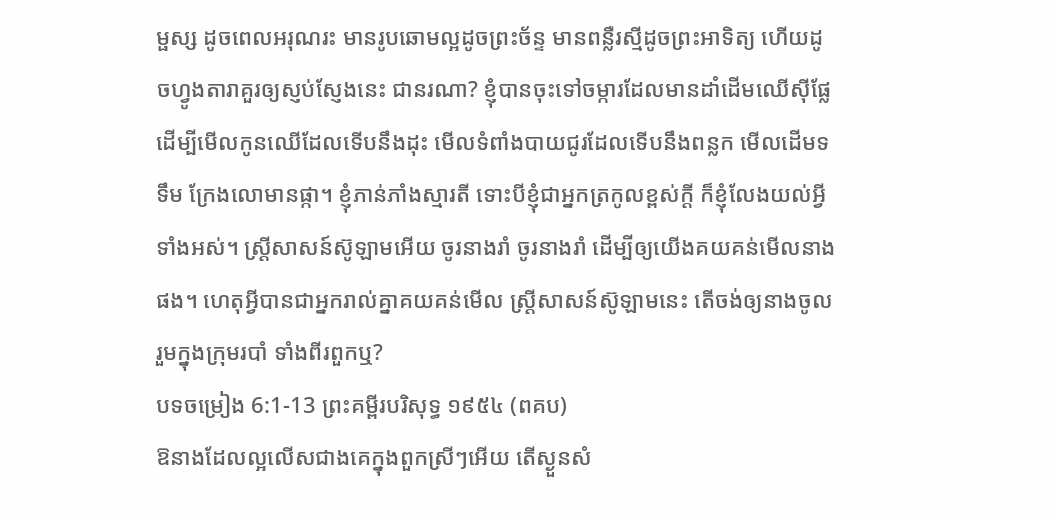ម្ផស្ស ដូចពេលអរុណរះ មានរូបឆោមល្អដូចព្រះច័ន្ទ មានពន្លឺរស្មីដូចព្រះអាទិត្យ ហើយដូចហ្វូងតារាគួរឲ្យស្ញប់ស្ញែងនេះ ជានរណា? ខ្ញុំបានចុះទៅចម្ការដែលមានដាំដើមឈើស៊ីផ្លែ ដើម្បីមើលកូនឈើដែលទើបនឹងដុះ មើលទំពាំងបាយជូរដែលទើបនឹងពន្លក មើលដើមទទឹម ក្រែងលោមានផ្កា។ ខ្ញុំភាន់ភាំងស្មារតី ទោះបីខ្ញុំជាអ្នកត្រកូលខ្ពស់ក្ដី ក៏ខ្ញុំលែងយល់អ្វីទាំងអស់។ ស្ត្រីសាសន៍ស៊ូឡាមអើយ ចូរនាងរាំ ចូរនាងរាំ ដើម្បីឲ្យយើងគយគន់មើលនាងផង។ ហេតុអ្វីបានជាអ្នករាល់គ្នាគយគន់មើល ស្ត្រីសាសន៍ស៊ូឡាមនេះ តើចង់ឲ្យនាងចូលរួមក្នុងក្រុមរបាំ ទាំងពីរពួកឬ?
បទចម្រៀង 6:1-13 ព្រះគម្ពីរបរិសុទ្ធ ១៩៥៤ (ពគប)
ឱនាងដែលល្អលើសជាងគេក្នុងពួកស្រីៗអើយ តើស្ងួនសំ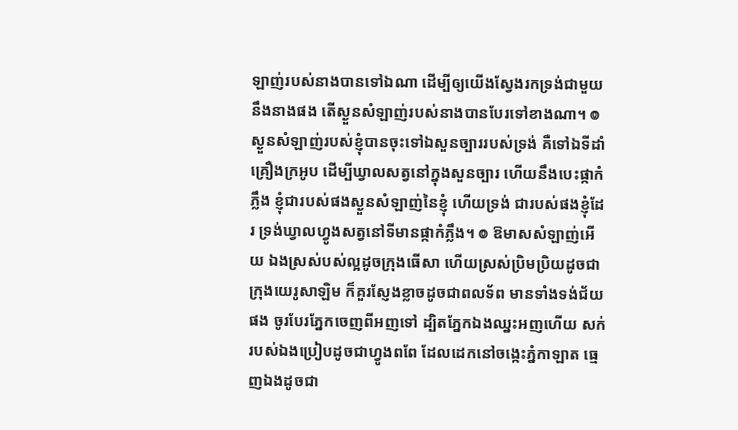ឡាញ់របស់នាងបានទៅឯណា ដើម្បីឲ្យយើងស្វែងរកទ្រង់ជាមួយនឹងនាងផង តើស្ងួនសំឡាញ់របស់នាងបានបែរទៅខាងណា។ ៙ ស្ងួនសំឡាញ់របស់ខ្ញុំបានចុះទៅឯសួនច្បាររបស់ទ្រង់ គឺទៅឯទីដាំគ្រឿងក្រអូប ដើម្បីឃ្វាលសត្វនៅក្នុងសួនច្បារ ហើយនឹងបេះផ្កាកំភ្លឹង ខ្ញុំជារបស់ផងស្ងួនសំឡាញ់នៃខ្ញុំ ហើយទ្រង់ ជារបស់ផងខ្ញុំដែរ ទ្រង់ឃ្វាលហ្វូងសត្វនៅទីមានផ្កាកំភ្លឹង។ ៙ ឱមាសសំឡាញ់អើយ ឯងស្រស់បស់ល្អដូចក្រុងធើសា ហើយស្រស់ប្រិមប្រិយដូចជាក្រុងយេរូសាឡិម ក៏គួរស្ញែងខ្លាចដូចជាពលទ័ព មានទាំងទង់ជ័យផង ចូរបែរភ្នែកចេញពីអញទៅ ដ្បិតភ្នែកឯងឈ្នះអញហើយ សក់របស់ឯងប្រៀបដូចជាហ្វូងពពែ ដែលដេកនៅចង្កេះភ្នំកាឡាត ធ្មេញឯងដូចជា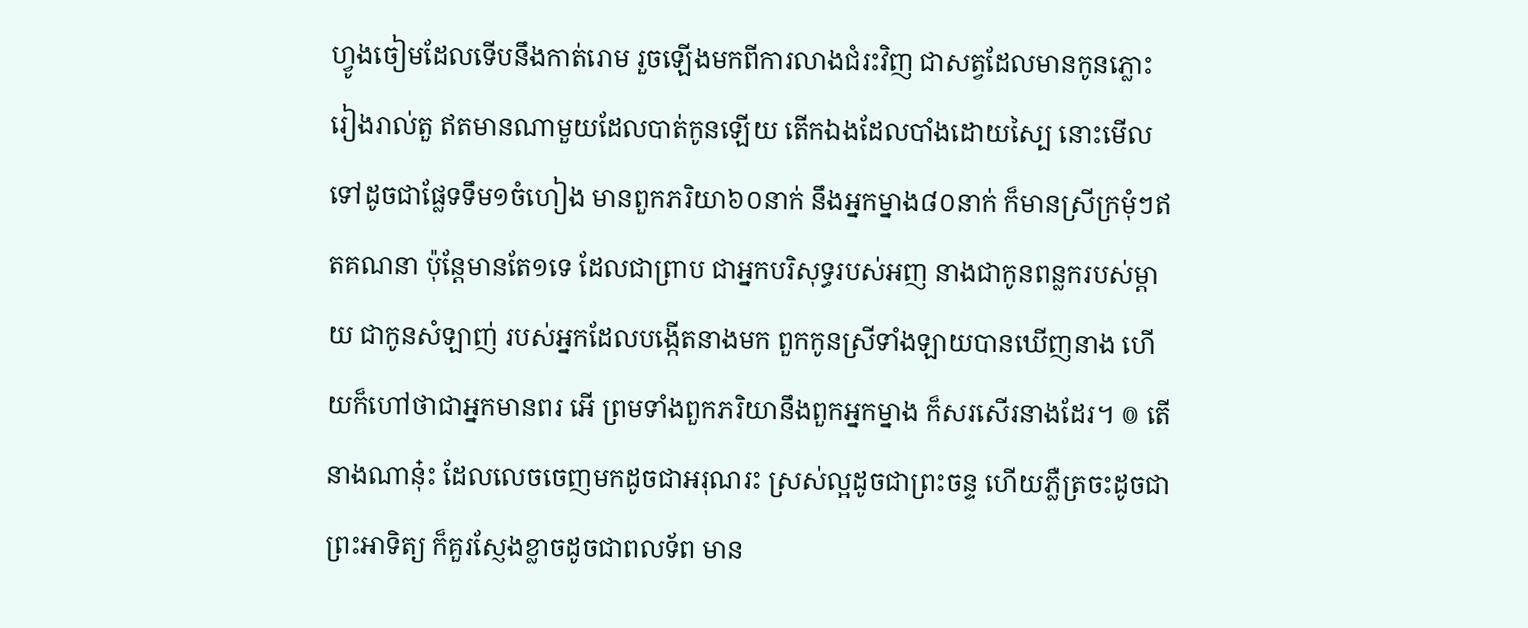ហ្វូងចៀមដែលទើបនឹងកាត់រោម រួចឡើងមកពីការលាងជំរះវិញ ជាសត្វដែលមានកូនភ្លោះរៀងរាល់តួ ឥតមានណាមួយដែលបាត់កូនឡើយ តើកឯងដែលបាំងដោយស្បៃ នោះមើលទៅដូចជាផ្លែទទឹម១ចំហៀង មានពួកភរិយា៦០នាក់ នឹងអ្នកម្នាង៨០នាក់ ក៏មានស្រីក្រមុំៗឥតគណនា ប៉ុន្តែមានតែ១ទេ ដែលជាព្រាប ជាអ្នកបរិសុទ្ធរបស់អញ នាងជាកូនពន្លករបស់ម្តាយ ជាកូនសំឡាញ់ របស់អ្នកដែលបង្កើតនាងមក ពួកកូនស្រីទាំងឡាយបានឃើញនាង ហើយក៏ហៅថាជាអ្នកមានពរ អើ ព្រមទាំងពួកភរិយានឹងពួកអ្នកម្នាង ក៏សរសើរនាងដែរ។ ៙ តើនាងណានុ៎ះ ដែលលេចចេញមកដូចជាអរុណរះ ស្រស់ល្អដូចជាព្រះចន្ទ ហើយភ្លឺត្រចះដូចជាព្រះអាទិត្យ ក៏គួរស្ញែងខ្លាចដូចជាពលទ័ព មាន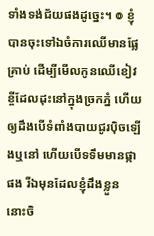ទាំងទង់ជ័យផងដូច្នេះ។ ៙ ខ្ញុំបានចុះទៅឯចំការឈើមានផ្លែគ្រាប់ ដើម្បីមើលកូនឈើខៀវខ្ចីដែលដុះនៅក្នុងច្រកភ្នំ ហើយឲ្យដឹងបើទំពាំងបាយជូរប៉ិចឡើងឬនៅ ហើយបើទទឹមមានផ្កាផង រីឯមុនដែលខ្ញុំដឹងខ្លួន នោះចិ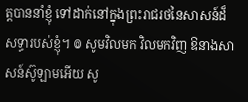ត្តបាននាំខ្ញុំ ទៅដាក់នៅក្នុងព្រះរាជរថនៃសាសន៍ដ៏សទ្ធារបស់ខ្ញុំ។ ៙ សូមវិលមក វិលមកវិញ ឱនាងសាសន៍ស៊ូឡាមអើយ សូ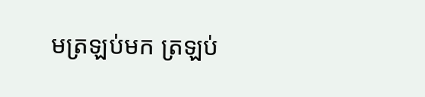មត្រឡប់មក ត្រឡប់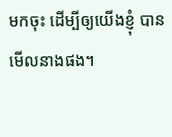មកចុះ ដើម្បីឲ្យយើងខ្ញុំ បានមើលនាងផង។